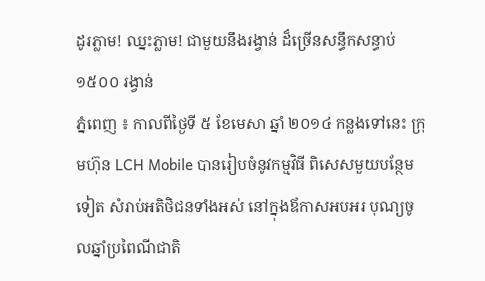ដូរភ្លាម! ឈ្នះភ្លាម! ជាមួយនឹងរង្វាន់ ដ៏ច្រើនសន្ធឹកសន្ធាប់ ១៥០០ រង្វាន់
ភ្នំពេញ ៖ កាលពីថ្ងៃទី ៥ ខែមេសា ឆ្នាំ ២០១៤ កន្លងទៅនេះ ក្រុមហ៊ុន LCH Mobile បានរៀបចំនូវកម្មវិធី ពិសេសមួយបន្ថែមទៀត សំរាប់អតិថិជនទាំងអស់ នៅក្នុងឪកាសអបអរ បុណ្យចូលឆ្នាំប្រពៃណីជាតិ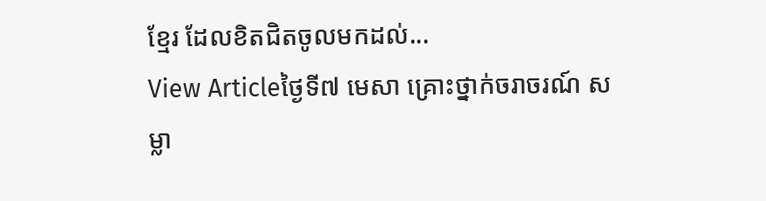ខ្មែរ ដែលខិតជិតចូលមកដល់...
View Articleថ្ងៃទី៧ មេសា គ្រោះថ្នាក់ចរាចរណ៍ សម្លា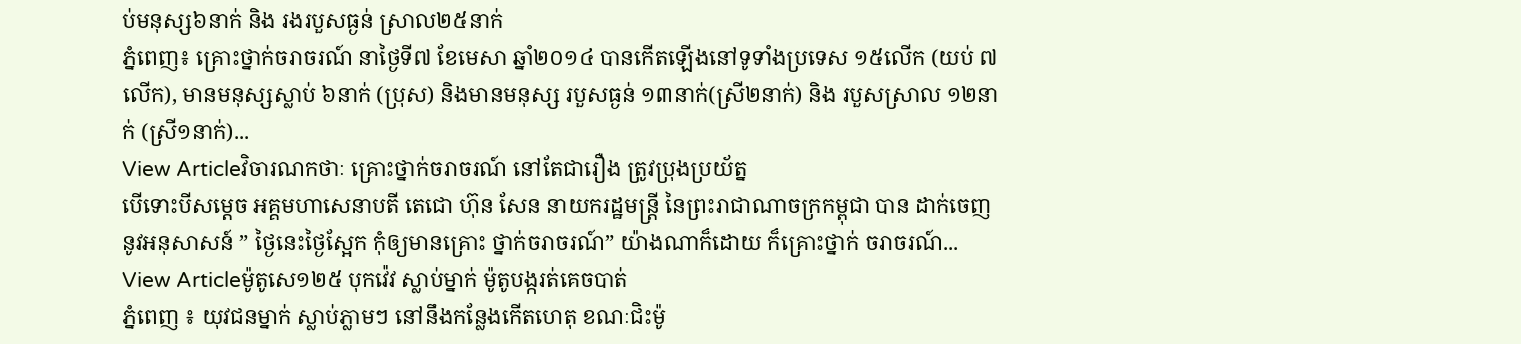ប់មនុស្ស៦នាក់ និង រងរបួសធ្ងន់ ស្រាល២៥នាក់
ភ្នំពេញ៖ គ្រោះថ្នាក់ចរាចរណ៍ នាថ្ងៃទី៧ ខែមេសា ឆ្នាំ២០១៤ បានកើតឡើងនៅទូទាំងប្រទេស ១៥លើក (យប់ ៧លើក), មានមនុស្សស្លាប់ ៦នាក់ (ប្រុស) និងមានមនុស្ស របួសធ្ងន់ ១៣នាក់(ស្រី២នាក់) និង របួសស្រាល ១២នាក់ (ស្រី១នាក់)...
View Articleវិចារណកថាៈ គ្រោះថ្នាក់ចរាចរណ៍ នៅតែជារឿង ត្រូវប្រុងប្រយ័ត្ន
បើទោះបីសម្តេច អគ្គមហាសេនាបតី តេជោ ហ៊ុន សែន នាយករដ្ឋមន្ត្រី នៃព្រះរាជាណាចក្រកម្ពុជា បាន ដាក់ចេញ នូវអនុសាសន៍ ” ថ្ងៃនេះថ្ងៃស្អែក កុំឲ្យមានគ្រោះ ថ្នាក់ចរាចរណ៍” យ៉ាងណាក៏ដោយ ក៏គ្រោះថ្នាក់ ចរាចរណ៍...
View Articleម៉ូតូសេ១២៥ បុកវ៉េវ ស្លាប់ម្នាក់ ម៉ូតូបង្ករត់គេចបាត់
ភ្នំពេញ ៖ យុវជនម្នាក់ ស្លាប់ភ្លាមៗ នៅនឹងកន្លែងកើតហេតុ ខណៈជិះម៉ូ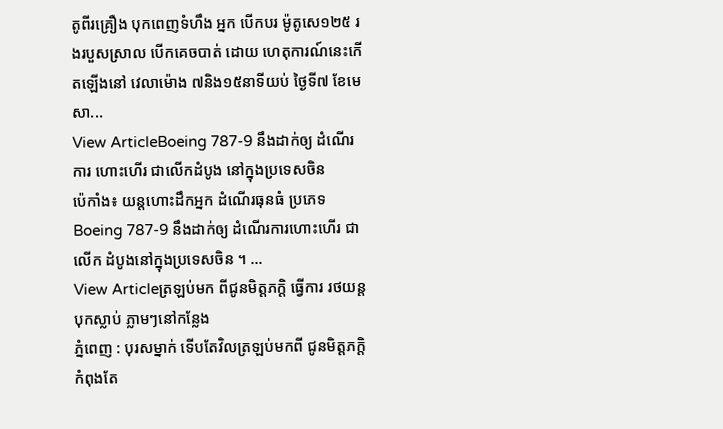តូពីរគ្រឿង បុកពេញទំហឹង អ្នក បើកបរ ម៉ូតូសេ១២៥ រងរបួសស្រាល បើកគេចបាត់ ដោយ ហេតុការណ៍នេះកើតឡើងនៅ វេលាម៉ោង ៧និង១៥នាទីយប់ ថ្ងៃទី៧ ខែមេសា...
View ArticleBoeing 787-9 នឹងដាក់ឲ្យ ដំណើរការ ហោះហើរ ជាលើកដំបូង នៅក្នុងប្រទេសចិន
ប៉េកាំង៖ យន្តហោះដឹកអ្នក ដំណើរធុនធំ ប្រភេទ Boeing 787-9 នឹងដាក់ឲ្យ ដំណើរការហោះហើរ ជាលើក ដំបូងនៅក្នុងប្រទេសចិន ។ ...
View Articleត្រឡប់មក ពីជូនមិត្តភក្តិ ធ្វើការ រថយន្តបុកស្លាប់ ភ្លាមៗនៅកន្លែង
ភ្នំពេញ : បុរសម្នាក់ ទើបតែវិលត្រឡប់មកពី ជូនមិត្តភក្តិ កំពុងតែ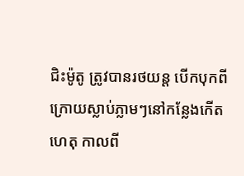ជិះម៉ូតូ ត្រូវបានរថយន្ត បើកបុកពី ក្រោយស្លាប់ភ្លាមៗនៅកន្លែងកើតហេតុ កាលពី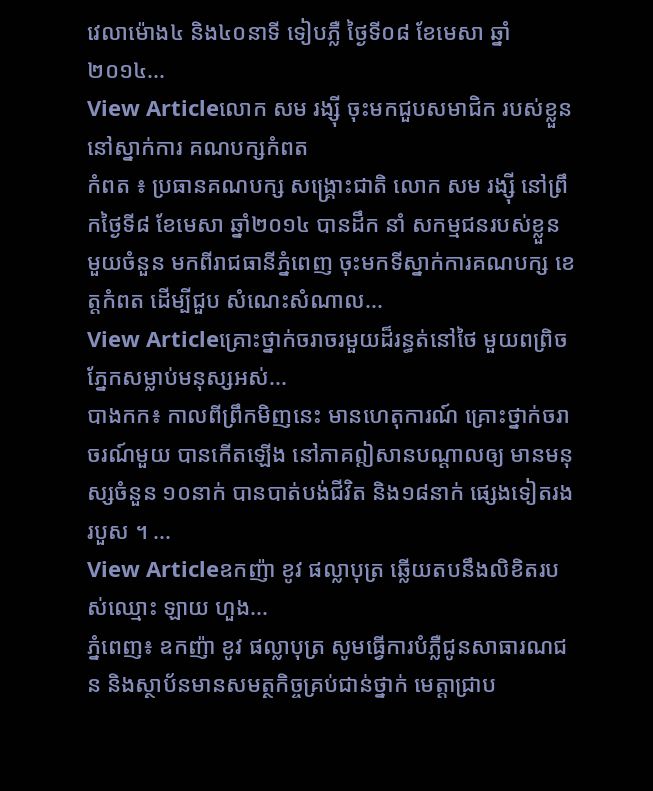វេលាម៉ោង៤ និង៤០នាទី ទៀបភ្លឺ ថ្ងៃទី០៨ ខែមេសា ឆ្នាំ២០១៤...
View Articleលោក សម រង្ស៊ី ចុះមកជួបសមាជិក របស់ខ្លួន នៅស្នាក់ការ គណបក្សកំពត
កំពត ៖ ប្រធានគណបក្ស សង្គ្រោះជាតិ លោក សម រង្ស៊ី នៅព្រឹកថ្ងៃទី៨ ខែមេសា ឆ្នាំ២០១៤ បានដឹក នាំ សកម្មជនរបស់ខ្លួន មួយចំនួន មកពីរាជធានីភ្នំពេញ ចុះមកទីស្នាក់ការគណបក្ស ខេត្តកំពត ដើម្បីជួប សំណេះសំណាល...
View Articleគ្រោះថ្នាក់ចរាចរមួយដ៏រន្ធត់នៅថៃ មួយពព្រិចភ្នែកសម្លាប់មនុស្សអស់...
បាងកក៖ កាលពីព្រឹកមិញនេះ មានហេតុការណ៍ គ្រោះថ្នាក់ចរាចរណ៍មួយ បានកើតឡើង នៅភាគឦសានបណ្តាលឲ្យ មានមនុស្សចំនួន ១០នាក់ បានបាត់បង់ជីវិត និង១៨នាក់ ផ្សេងទៀតរងរបួស ។ ...
View Articleឧកញ៉ា ខូវ ផល្លាបុត្រ ឆ្លើយតបនឹងលិខិតរបស់ឈ្មោះ ឡាយ ហួង...
ភ្នំពេញ៖ ឧកញ៉ា ខូវ ផល្លាបុត្រ សូមធ្វើការបំភ្លឺជូនសាធារណជន និងស្ថាប័នមានសមត្ថកិច្ចគ្រប់ជាន់ថ្នាក់ មេត្តាជ្រាប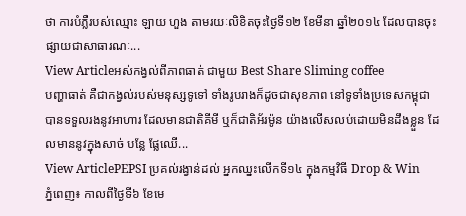ថា ការបំភ្លឺរបស់ឈ្មោះ ឡាយ ហួង តាមរយៈលិខិតចុះថ្ងៃទី១២ ខែមីនា ឆ្នាំ២០១៤ ដែលបានចុះផ្សាយជាសាធារណៈ...
View Articleអស់កង្វល់ពីភាពធាត់ ជាមួយ Best Share Sliming coffee
បញ្ហាធាត់ គឺជាកង្វល់របស់មនុស្សទូទៅ ទាំងរូបរាងក៏ដូចជាសុខភាព នៅទូទាំងប្រទេសកម្ពុជា បានទទួលរងនូវអាហារ ដែលមានជាតិគីមី ឬក៏ជាតិអ័រម៉ូន យ៉ាងលើសលប់ដោយមិនដឹងខ្លួន ដែលមាននូវក្នុងសាច់ បន្លែ ផ្លែឈើ...
View ArticlePEPSI ប្រគល់រង្វាន់ដល់ អ្នកឈ្នះលើកទី១៤ ក្នុងកម្មវិធី Drop & Win
ភ្នំពេញ៖ កាលពីថ្ងៃទី៦ ខែមេ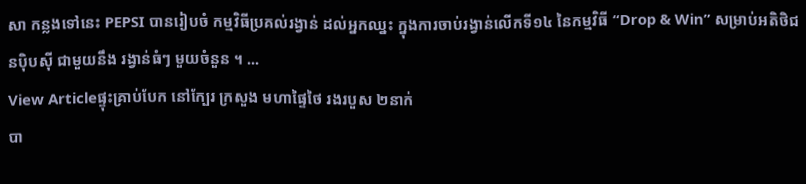សា កន្លងទៅនេះ PEPSI បានរៀបចំ កម្មវិធីប្រគល់រង្វាន់ ដល់អ្នកឈ្នះ ក្នុងការចាប់រង្វាន់លើកទី១៤ នៃកម្មវិធី “Drop & Win” សម្រាប់អតិថិជនប៉ិបស៊ី ជាមួយនឹង រង្វាន់ធំៗ មួយចំនួន ។ ...
View Articleផ្ទុះគ្រាប់បែក នៅក្បែរ ក្រសួង មហាផ្ទៃថៃ រងរបួស ២នាក់
បា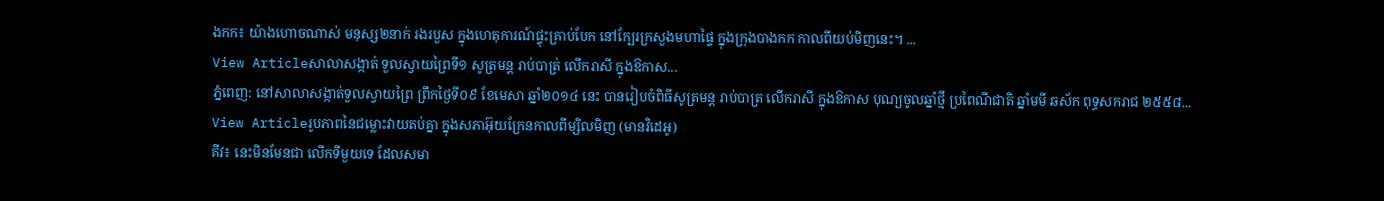ងកក៖ យ៉ាងហោចណាស់ មនុស្ស២នាក់ រងរបួស ក្នុងហេតុការណ៍ផ្ទុះគ្រាប់បែក នៅក្បែរក្រសួងមហាផ្ទៃ ក្នុងក្រុងបាងកក កាលពីយប់មិញនេះ។ ...
View Articleសាលាសង្កាត់ ទួលស្វាយព្រៃទី១ សូត្រមន្ត រាប់បាត្រ់ លើករាសី ក្នុងឱកាស...
ភ្នំពេញ: នៅសាលាសង្កាត់ទួលស្វាយព្រៃ ព្រឹកថ្ងៃទី០៩ ខែមេសា ឆ្នាំ២០១៤ នេះ បានរៀបចំពិធីសូត្រមន្ត រាប់បាត្រ លើករាសី ក្នុងឱកាស បុណ្យចូលឆ្នាំថ្មី ប្រពៃណីជាតិ ឆ្នាំមមី ឆស័ក ពុទ្ធសករាជ ២៥៥៨...
View Articleរូបភាពនៃជម្លោះវាយតប់គ្នា ក្នុងសភាអ៊ុយក្រែនកាលពីម្សិលមិញ (មានវិដេអូ)
គីវ៖ នេះមិនមែនជា លើកទីមួយទេ ដែលសមា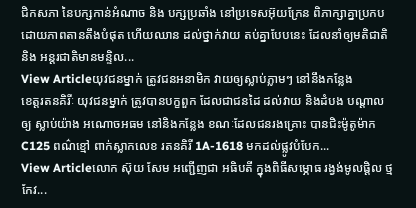ជិកសភា នៃបក្សកាន់អំណាច និង បក្សប្រឆាំង នៅប្រទេសអ៊ុយក្រែន ពិភាក្សាគ្នាប្រកប ដោយភាពតានតឹងបំផុត ហើយឈាន ដល់ថ្នាក់វាយ តប់គ្នាបែបនេះ ដែលនាំឲ្យមតិជាតិ និង អន្តរជាតិមានមន្ទិល...
View Articleយុវជនម្នាក់ ត្រូវជនអនាមិក វាយឲ្យស្លាប់ភ្លាមៗ នៅនឹងកន្លែង
ខេត្តរតនគិរីៈ យុវជនម្នាក់ ត្រូវបានបក្ខពួក ដែលជាជនដៃ ដល់វាយ និងដំបង បណ្តាលឲ្យ ស្លាប់យ៉ាង អណោចអធម នៅនិងកន្លែង ខណៈដែលជនរងគ្រោះ បានជិះម៉ូតូម៉ាកC125 ពណ៌ខ្មៅ ពាក់ស្លាកលេខ រតនគិរី 1A-1618 មកដល់ផ្លូវបំបែក...
View Articleលោក ស៊ុយ សែម អញ្ជើញជា អធិបតី ក្នុងពិធីសម្ភោធ រង្វង់មូលផ្តិល ថ្មកែវ...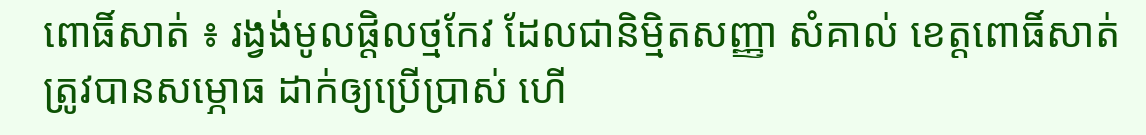ពោធិ៍សាត់ ៖ រង្វង់មូលផ្តិលថ្មកែវ ដែលជានិម្មិតសញ្ញា សំគាល់ ខេត្តពោធិ៍សាត់ ត្រូវបានសម្ភោធ ដាក់ឲ្យប្រើប្រាស់ ហើ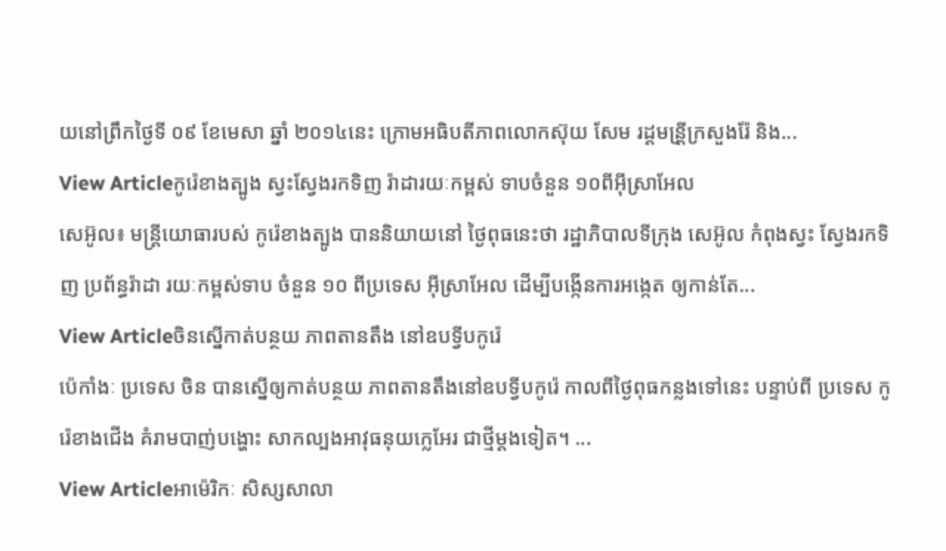យនៅព្រឹកថ្ងៃទី ០៩ ខែមេសា ឆ្នាំ ២០១៤នេះ ក្រោមអធិបតីភាពលោកស៊ុយ សែម រដ្ដមន្រី្តក្រសួងរ៉ែ និង...
View Articleកូរ៉េខាងត្បូង ស្វះស្វែងរកទិញ រ៉ាដារយៈកម្ពស់ ទាបចំនួន ១០ពីអ៊ីស្រាអែល
សេអ៊ូល៖ មន្រ្តីយោធារបស់ កូរ៉េខាងត្បូង បាននិយាយនៅ ថ្ងៃពុធនេះថា រដ្ឋាភិបាលទីក្រុង សេអ៊ូល កំពុងស្វះ ស្វែងរកទិញ ប្រព័ន្ធរ៉ាដា រយៈកម្ពស់ទាប ចំនួន ១០ ពីប្រទេស អ៊ីស្រាអែល ដើម្បីបង្កើនការអង្កេត ឲ្យកាន់តែ...
View Articleចិនសើ្នកាត់បន្ថយ ភាពតានតឹង នៅឧបទ្វីបកូរ៉េ
ប៉េកាំងៈ ប្រទេស ចិន បានស្នើឲ្យកាត់បន្ថយ ភាពតានតឹងនៅឧបទ្វីបកូរ៉េ កាលពីថ្ងៃពុធកន្លងទៅនេះ បន្ទាប់ពី ប្រទេស កូរ៉េខាងជើង គំរាមបាញ់បង្ហោះ សាកល្បងអាវុធនុយក្លេអែរ ជាថ្មីម្តងទៀត។ ...
View Articleអាម៉េរិកៈ សិស្សសាលា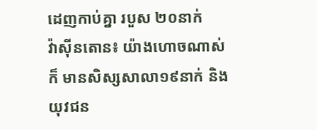ដេញកាប់គ្នា របួស ២០នាក់
វ៉ាស៊ីនតោន៖ យ៉ាងហោចណាស់ក៏ មានសិស្សសាលា១៩នាក់ និងយុវជន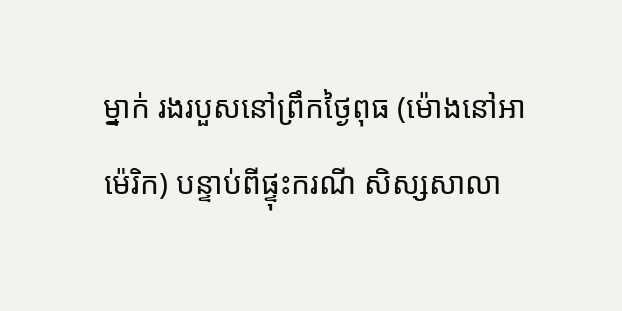ម្នាក់ រងរបួសនៅព្រឹកថ្ងៃពុធ (ម៉ោងនៅអាម៉េរិក) បន្ទាប់ពីផ្ទុះករណី សិស្សសាលា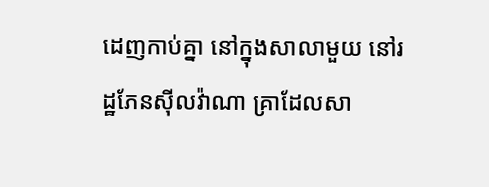ដេញកាប់គ្នា នៅក្នុងសាលាមួយ នៅរដ្ឋភែនស៊ីលវ៉ាណា គ្រាដែលសា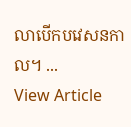លាបើកបវេសនកាល។ ...
View Article